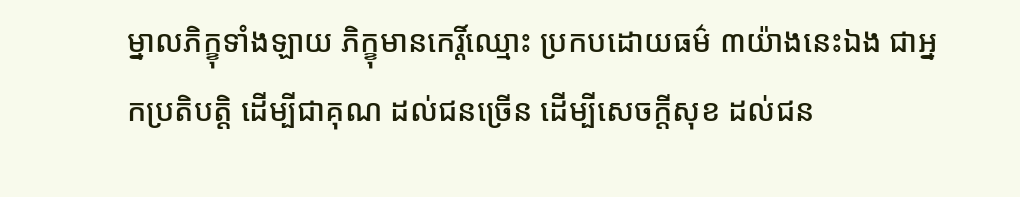ម្នាលភិក្ខុទាំងឡាយ ភិក្ខុមានកេរ្តិ៍ឈ្មោះ ប្រកបដោយធម៌ ៣យ៉ាងនេះឯង ជាអ្នកប្រតិបត្តិ ដើម្បីជាគុណ ដល់ជនច្រើន ដើម្បីសេចក្ដីសុខ ដល់ជន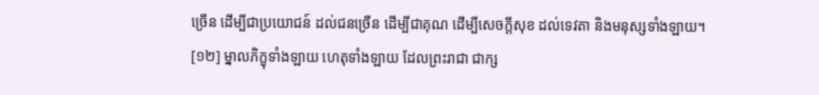ច្រើន ដើម្បីជាប្រយោជន៍ ដល់ជនច្រើន ដើម្បីជាគុណ ដើម្បីសេចក្ដីសុខ ដល់ទេវតា និងមនុស្សទាំងឡាយ។
[១២] ម្នាលភិក្ខុទាំងឡាយ ហេតុទាំងឡាយ ដែលព្រះរាជា ជាក្ស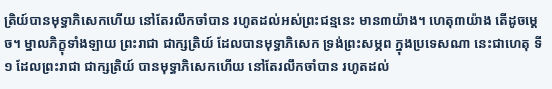ត្រិយ៍បានមុទ្ធាភិសេកហើយ នៅតែរលឹកចាំបាន រហូតដល់អស់ព្រះជន្មនេះ មាន៣យ៉ាង។ ហេតុ៣យ៉ាង តើដូចម្ដេច។ ម្នាលភិក្ខុទាំងឡាយ ព្រះរាជា ជាក្សត្រិយ៍ ដែលបានមុទ្ធាភិសេក ទ្រង់ព្រះសម្ភព ក្នុងប្រទេសណា នេះជាហេតុ ទី១ ដែលព្រះរាជា ជាក្សត្រិយ៍ បានមុទ្ធាភិសេកហើយ នៅតែរលឹកចាំបាន រហូតដល់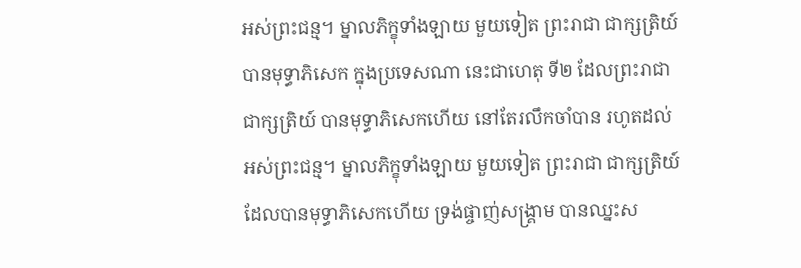អស់ព្រះជន្ម។ ម្នាលភិក្ខុទាំងឡាយ មួយទៀត ព្រះរាជា ជាក្សត្រិយ៍ បានមុទ្ធាភិសេក ក្នុងប្រទេសណា នេះជាហេតុ ទី២ ដែលព្រះរាជា ជាក្សត្រិយ៍ បានមុទ្ធាភិសេកហើយ នៅតែរលឹកចាំបាន រហូតដល់អស់ព្រះជន្ម។ ម្នាលភិក្ខុទាំងឡាយ មួយទៀត ព្រះរាជា ជាក្សត្រិយ៍ ដែលបានមុទ្ធាភិសេកហើយ ទ្រង់ផ្ចាញ់សង្រ្គាម បានឈ្នះស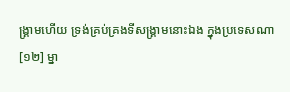ង្រ្គាមហើយ ទ្រង់គ្រប់គ្រងទីសង្រ្គាមនោះឯង ក្នុងប្រទេសណា
[១២] ម្នា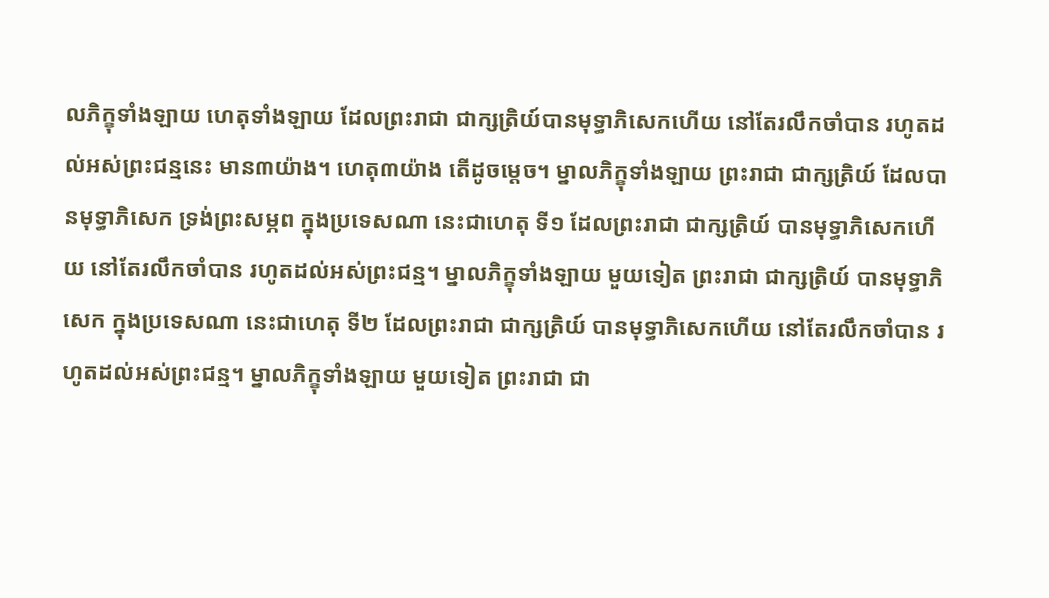លភិក្ខុទាំងឡាយ ហេតុទាំងឡាយ ដែលព្រះរាជា ជាក្សត្រិយ៍បានមុទ្ធាភិសេកហើយ នៅតែរលឹកចាំបាន រហូតដល់អស់ព្រះជន្មនេះ មាន៣យ៉ាង។ ហេតុ៣យ៉ាង តើដូចម្ដេច។ ម្នាលភិក្ខុទាំងឡាយ ព្រះរាជា ជាក្សត្រិយ៍ ដែលបានមុទ្ធាភិសេក ទ្រង់ព្រះសម្ភព ក្នុងប្រទេសណា នេះជាហេតុ ទី១ ដែលព្រះរាជា ជាក្សត្រិយ៍ បានមុទ្ធាភិសេកហើយ នៅតែរលឹកចាំបាន រហូតដល់អស់ព្រះជន្ម។ ម្នាលភិក្ខុទាំងឡាយ មួយទៀត ព្រះរាជា ជាក្សត្រិយ៍ បានមុទ្ធាភិសេក ក្នុងប្រទេសណា នេះជាហេតុ ទី២ ដែលព្រះរាជា ជាក្សត្រិយ៍ បានមុទ្ធាភិសេកហើយ នៅតែរលឹកចាំបាន រហូតដល់អស់ព្រះជន្ម។ ម្នាលភិក្ខុទាំងឡាយ មួយទៀត ព្រះរាជា ជា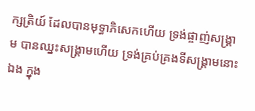ក្សត្រិយ៍ ដែលបានមុទ្ធាភិសេកហើយ ទ្រង់ផ្ចាញ់សង្រ្គាម បានឈ្នះសង្រ្គាមហើយ ទ្រង់គ្រប់គ្រងទីសង្រ្គាមនោះឯង ក្នុង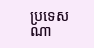ប្រទេសណា